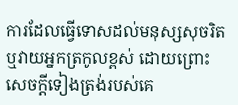ការដែលធ្វើទោសដល់មនុស្សសុចរិត ឬវាយអ្នកត្រកូលខ្ពស់ ដោយព្រោះ សេចក្ដីទៀងត្រង់របស់គេ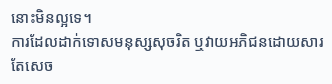នោះមិនល្អទេ។
ការដែលដាក់ទោសមនុស្សសុចរិត ឬវាយអភិជនដោយសារតែសេច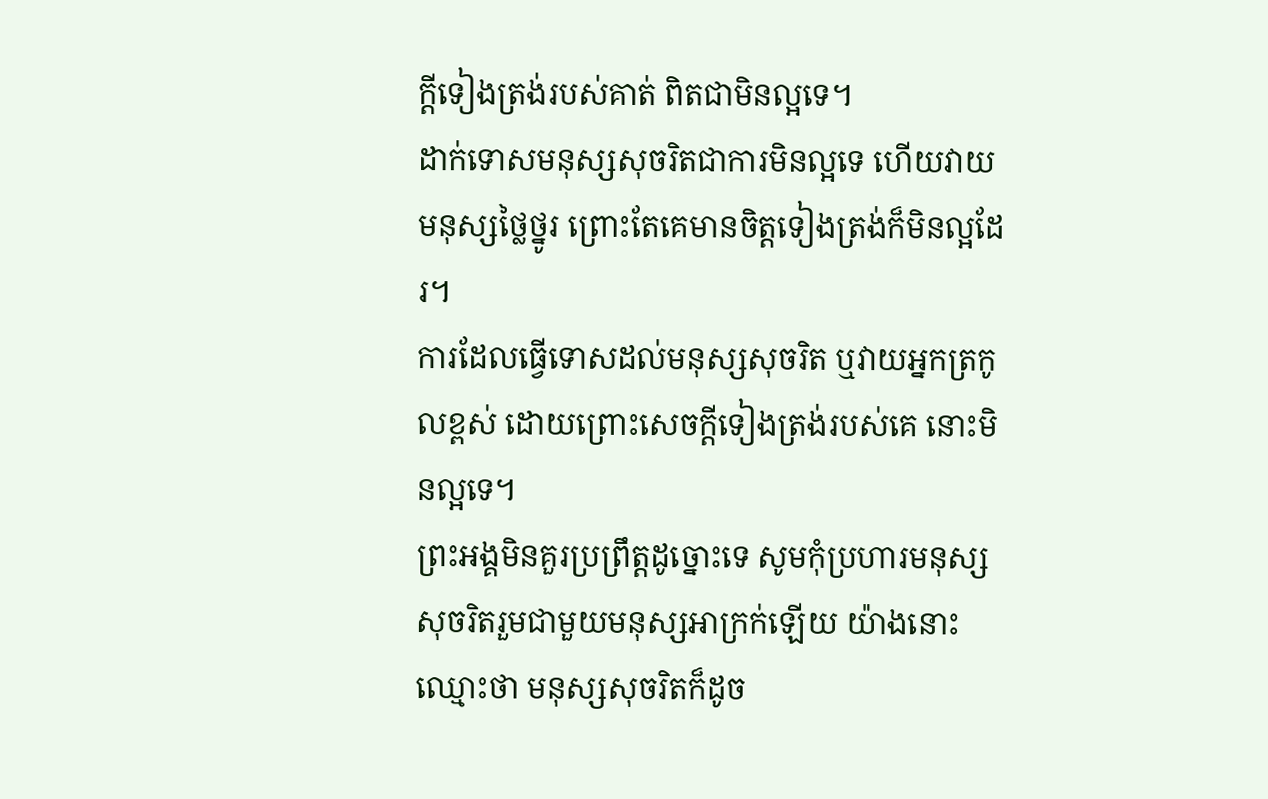ក្ដីទៀងត្រង់របស់គាត់ ពិតជាមិនល្អទេ។
ដាក់ទោសមនុស្សសុចរិតជាការមិនល្អទេ ហើយវាយមនុស្សថ្លៃថ្នូរ ព្រោះតែគេមានចិត្តទៀងត្រង់ក៏មិនល្អដែរ។
ការដែលធ្វើទោសដល់មនុស្សសុចរិត ឬវាយអ្នកត្រកូលខ្ពស់ ដោយព្រោះសេចក្ដីទៀងត្រង់របស់គេ នោះមិនល្អទេ។
ព្រះអង្គមិនគួរប្រព្រឹត្តដូច្នោះទេ សូមកុំប្រហារមនុស្សសុចរិតរួមជាមួយមនុស្សអាក្រក់ឡើយ យ៉ាងនោះឈ្មោះថា មនុស្សសុចរិតក៏ដូច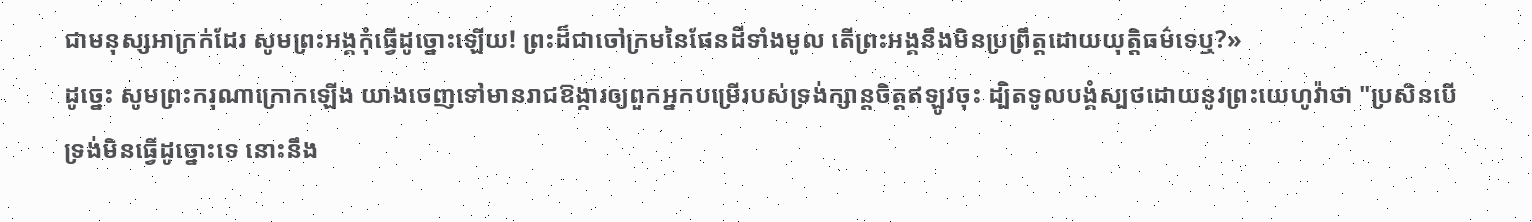ជាមនុស្សអាក្រក់ដែរ សូមព្រះអង្គកុំធ្វើដូច្នោះឡើយ! ព្រះដ៏ជាចៅក្រមនៃផែនដីទាំងមូល តើព្រះអង្គនឹងមិនប្រព្រឹត្តដោយយុត្តិធម៌ទេឬ?»
ដូច្នេះ សូមព្រះករុណាក្រោកឡើង យាងចេញទៅមានរាជឱង្ការឲ្យពួកអ្នកបម្រើរបស់ទ្រង់ក្សាន្តចិត្តឥឡូវចុះ ដ្បិតទូលបង្គំស្បថដោយនូវព្រះយេហូវ៉ាថា "ប្រសិនបើទ្រង់មិនធ្វើដូច្នោះទេ នោះនឹង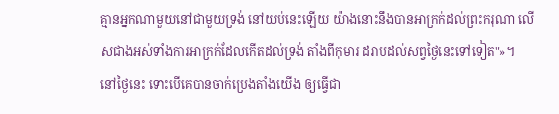គ្មានអ្នកណាមួយនៅជាមួយទ្រង់ នៅយប់នេះឡើយ យ៉ាងនោះនឹងបានអាក្រក់ដល់ព្រះករុណា លើសជាងអស់ទាំងការអាក្រក់ដែលកើតដល់ទ្រង់ តាំងពីកុមារ ដរាបដល់សព្វថ្ងៃនេះទៅទៀត"»។
នៅថ្ងៃនេះ ទោះបើគេបានចាក់ប្រេងតាំងយើង ឲ្យធ្វើជា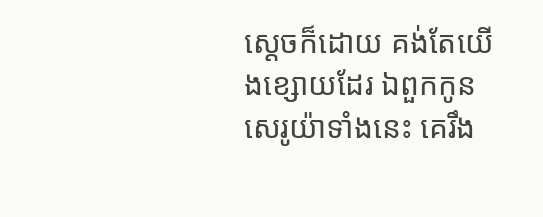ស្តេចក៏ដោយ គង់តែយើងខ្សោយដែរ ឯពួកកូនសេរូយ៉ាទាំងនេះ គេរឹង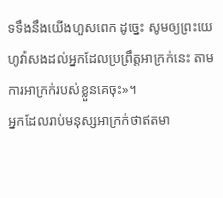ទទឹងនឹងយើងហួសពេក ដូច្នេះ សូមឲ្យព្រះយេហូវ៉ាសងដល់អ្នកដែលប្រព្រឹត្តអាក្រក់នេះ តាមការអាក្រក់របស់ខ្លួនគេចុះ»។
អ្នកដែលរាប់មនុស្សអាក្រក់ថាឥតមា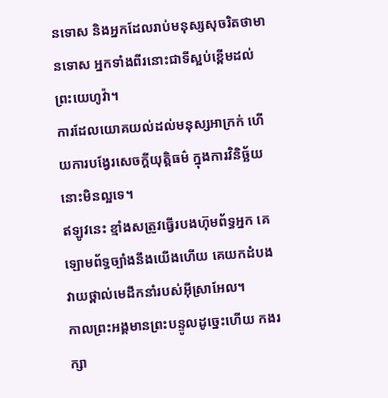នទោស និងអ្នកដែលរាប់មនុស្សសុចរិតថាមានទោស អ្នកទាំងពីរនោះជាទីស្អប់ខ្ពើមដល់ព្រះយេហូវ៉ា។
ការដែលយោគយល់ដល់មនុស្សអាក្រក់ ហើយការបង្វែរសេចក្ដីយុត្តិធម៌ ក្នុងការវិនិច្ឆ័យ នោះមិនល្អទេ។
ឥឡូវនេះ ខ្មាំងសត្រូវធ្វើរបងហ៊ុមព័ទ្ធអ្នក គេឡោមព័ទ្ធច្បាំងនឹងយើងហើយ គេយកដំបងវាយថ្ពាល់មេដឹកនាំរបស់អ៊ីស្រាអែល។
កាលព្រះអង្គមានព្រះបន្ទូលដូច្នេះហើយ កងរក្សា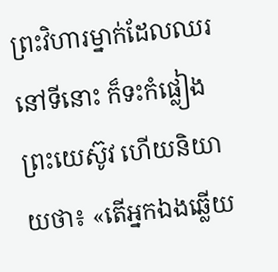ព្រះវិហារម្នាក់ដែលឈរនៅទីនោះ ក៏ទះកំផ្លៀងព្រះយេស៊ូវ ហើយនិយាយថា៖ «តើអ្នកឯងឆ្លើយ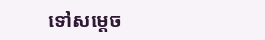ទៅសម្តេច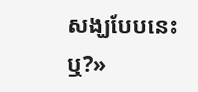សង្ឃបែបនេះឬ?»